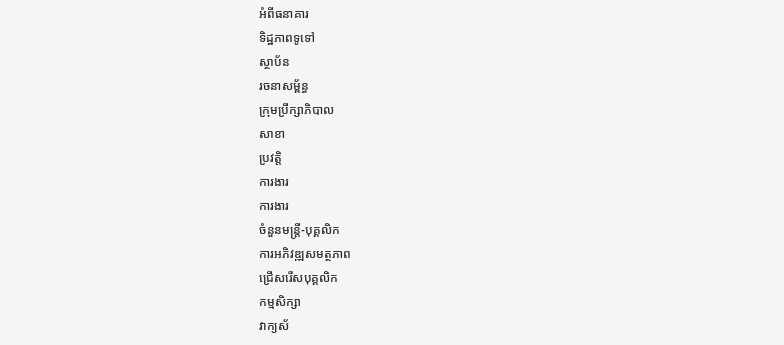អំពីធនាគារ
ទិដ្ឋភាពទូទៅ
ស្ថាប័ន
រចនាសម្ព័ន្ធ
ក្រុមប្រឹក្សាភិបាល
សាខា
ប្រវត្តិ
ការងារ
ការងារ
ចំនួនមន្ត្រី-បុគ្គលិក
ការអភិវឌ្ឍសមត្ថភាព
ជ្រើសរើសបុគ្គលិក
កម្មសិក្សា
វាក្យស័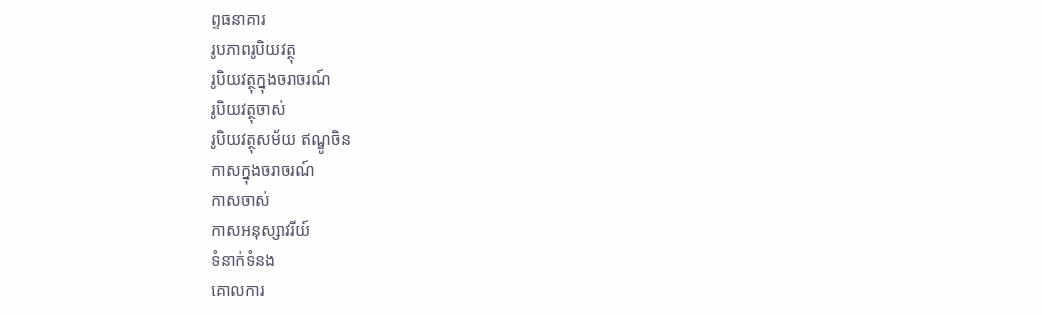ព្ទធនាគារ
រូបភាពរូបិយវត្ថុ
រូបិយវត្ថុក្នុងចរាចរណ៍
រូបិយវត្ថុចាស់
រូបិយវត្ថុសម័យ ឥណ្ឌូចិន
កាសក្នុងចរាចរណ៍
កាសចាស់
កាសអនុស្សាវរីយ៍
ទំនាក់ទំនង
គោលការ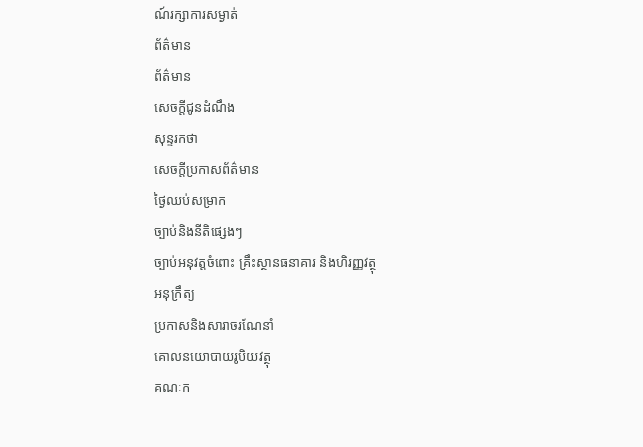ណ៍រក្សាការសម្ងាត់
ព័ត៌មាន
ព័ត៌មាន
សេចក្តីជូនដំណឹង
សុន្ទរកថា
សេចក្តីប្រកាសព័ត៌មាន
ថ្ងៃឈប់សម្រាក
ច្បាប់និងនីតិផ្សេងៗ
ច្បាប់អនុវត្តចំពោះ គ្រឹះស្ថានធនាគារ និងហិរញ្ញវត្ថុ
អនុក្រឹត្យ
ប្រកាសនិងសារាចរណែនាំ
គោលនយោបាយរូបិយវត្ថុ
គណៈក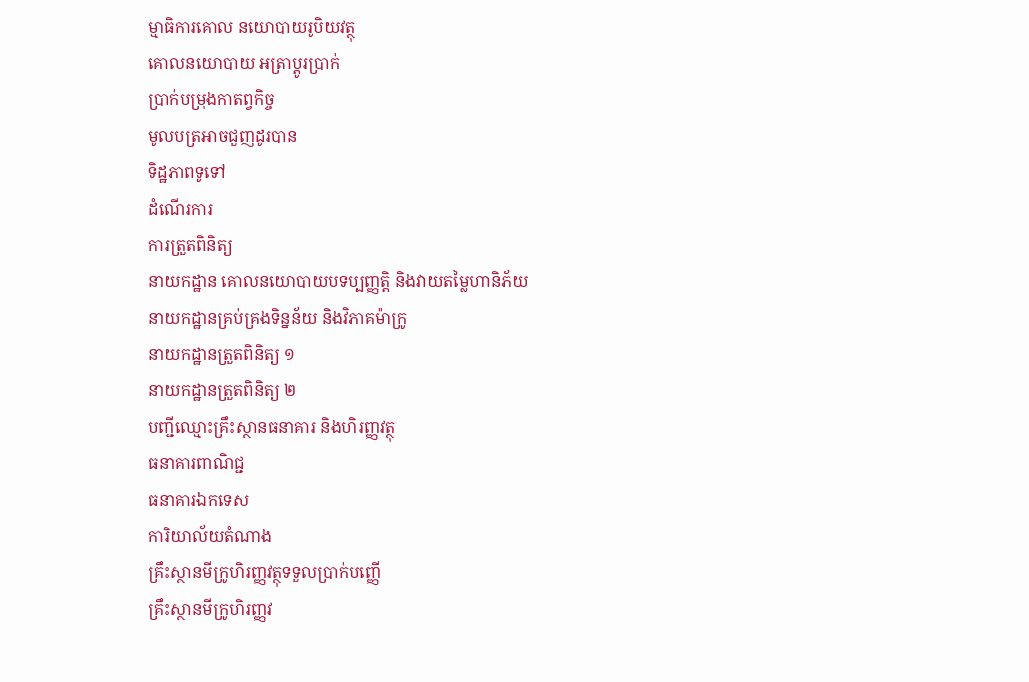ម្មាធិការគោល នយោបាយរូបិយវត្ថុ
គោលនយោបាយ អត្រាប្តូរប្រាក់
ប្រាក់បម្រុងកាតព្វកិច្ច
មូលបត្រអាចជួញដូរបាន
ទិដ្ឋភាពទូទៅ
ដំណើរការ
ការត្រួតពិនិត្យ
នាយកដ្ឋាន គោលនយោបាយបទប្បញ្ញត្តិ និងវាយតម្លៃហានិភ័យ
នាយកដ្ឋានគ្រប់គ្រងទិន្នន័យ និងវិភាគម៉ាក្រូ
នាយកដ្ឋានត្រួតពិនិត្យ ១
នាយកដ្ឋានត្រួតពិនិត្យ ២
បញ្ជីឈ្មោះគ្រឹះស្ថានធនាគារ និងហិរញ្ញវត្ថុ
ធនាគារពាណិជ្ជ
ធនាគារឯកទេស
ការិយាល័យតំណាង
គ្រឹះស្ថានមីក្រូហិរញ្ញវត្ថុទទួលប្រាក់បញ្ញើ
គ្រឹះស្ថានមីក្រូហិរញ្ញវ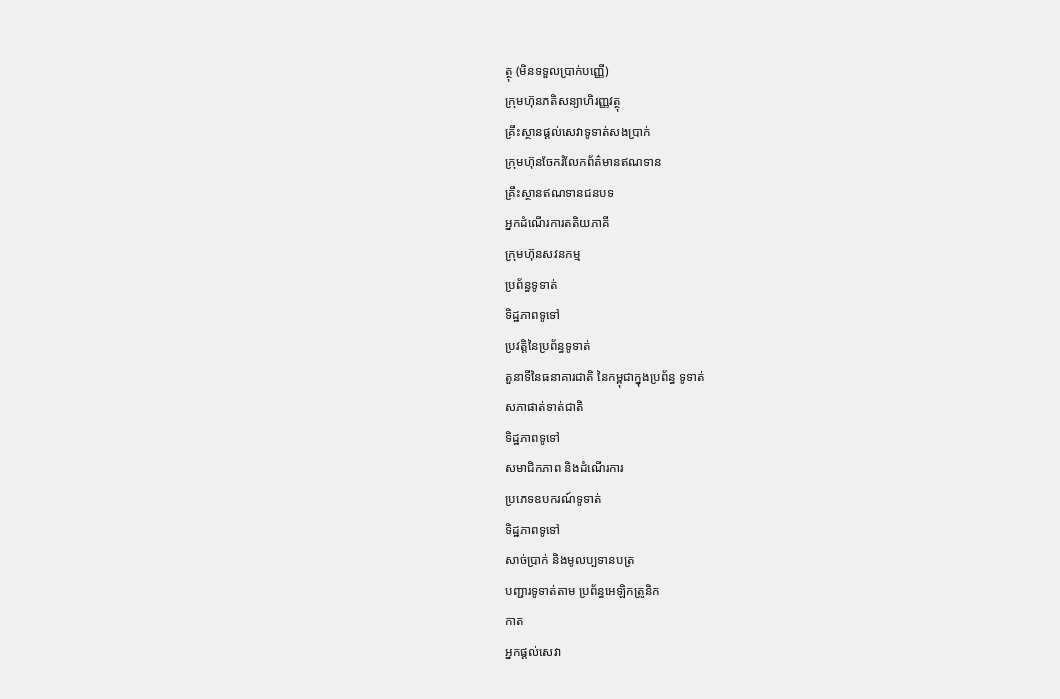ត្ថុ (មិនទទួលប្រាក់បញ្ញើ)
ក្រុមហ៊ុនភតិសន្យាហិរញ្ញវត្ថុ
គ្រឹះស្ថានផ្ដល់សេវាទូទាត់សងប្រាក់
ក្រុមហ៊ុនចែករំលែកព័ត៌មានឥណទាន
គ្រឹះស្ថានឥណទានជនបទ
អ្នកដំណើរការតតិយភាគី
ក្រុមហ៊ុនសវនកម្ម
ប្រព័ន្ធទូទាត់
ទិដ្ឋភាពទូទៅ
ប្រវត្តិនៃប្រព័ន្ធទូទាត់
តួនាទីនៃធនាគារជាតិ នៃកម្ពុជាក្នុងប្រព័ន្ធ ទូទាត់
សភាផាត់ទាត់ជាតិ
ទិដ្ឋភាពទូទៅ
សមាជិកភាព និងដំណើរការ
ប្រភេទឧបករណ៍ទូទាត់
ទិដ្ឋភាពទូទៅ
សាច់ប្រាក់ និងមូលប្បទានបត្រ
បញ្ជារទូទាត់តាម ប្រព័ន្ធអេឡិកត្រូនិក
កាត
អ្នកផ្តល់សេវា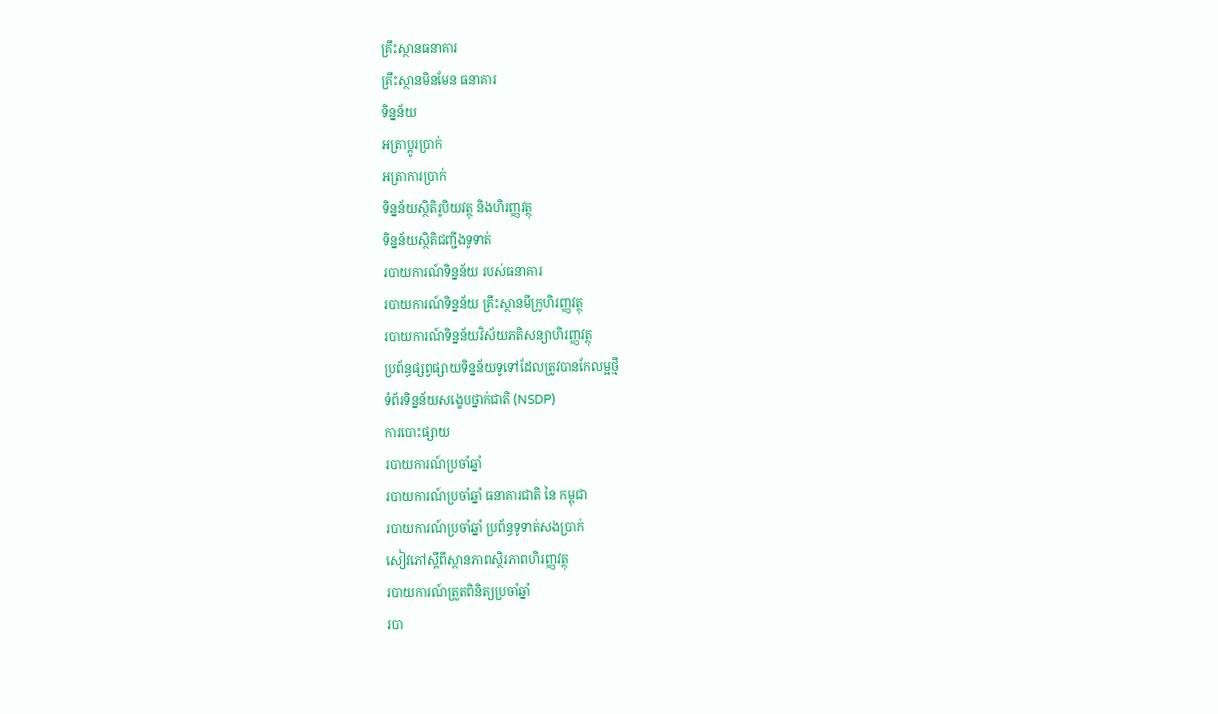គ្រឹះស្ថានធនាគារ
គ្រឹះស្ថានមិនមែន ធនាគារ
ទិន្នន័យ
អត្រាប្តូរបា្រក់
អត្រាការប្រាក់
ទិន្នន័យស្ថិតិរូបិយវត្ថុ និងហិរញ្ញវត្ថុ
ទិន្នន័យស្ថិតិជញ្ជីងទូទាត់
របាយការណ៍ទិន្នន័យ របស់ធនាគារ
របាយការណ៍ទិន្នន័យ គ្រឹះស្ថានមីក្រូហិរញ្ញវត្ថុ
របាយការណ៍ទិន្នន័យវិស័យភតិសន្យាហិរញ្ញវត្ថុ
ប្រព័ន្ធផ្សព្វផ្សាយទិន្នន័យទូទៅដែលត្រូវបានកែលម្អថ្មី
ទំព័រទិន្នន័យសង្ខេបថ្នាក់ជាតិ (NSDP)
ការបោះផ្សាយ
របាយការណ៍ប្រចាំឆ្នាំ
របាយការណ៍ប្រចាំឆ្នាំ ធនាគារជាតិ នៃ កម្ពុជា
របាយការណ៍ប្រចាំឆ្នាំ ប្រព័ន្ធទូទាត់សងប្រាក់
សៀវភៅស្តីពីស្ថានភាពស្ថិរភាពហិរញ្ញវត្ថុ
របាយការណ៍ត្រួតពិនិត្យប្រចាំឆ្នាំ
របា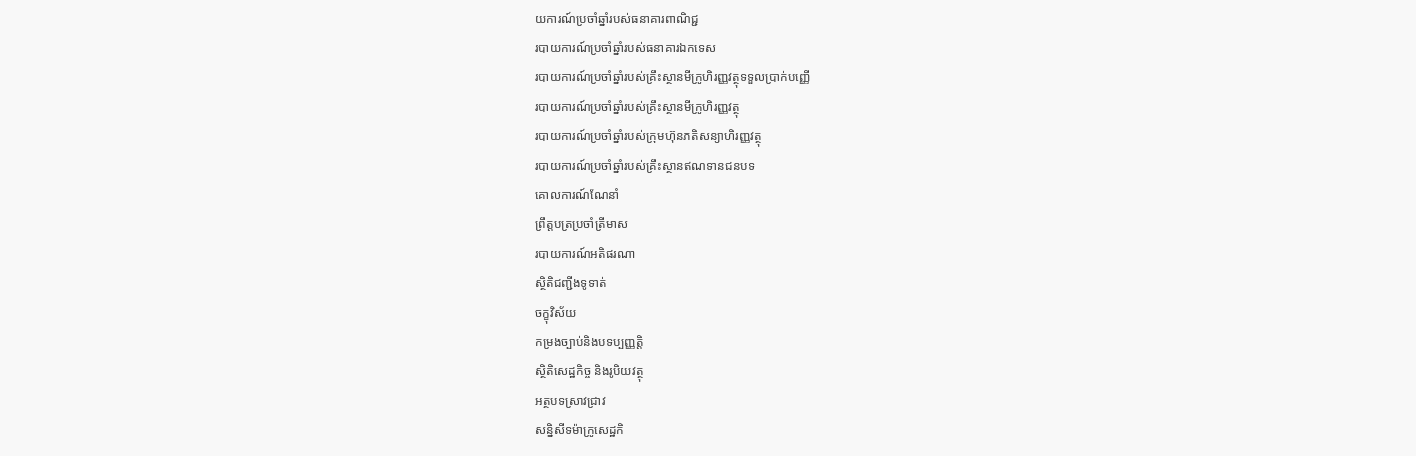យការណ៍ប្រចាំឆ្នាំរបស់ធនាគារពាណិជ្ជ
របាយការណ៍ប្រចាំឆ្នាំរបស់ធនាគារឯកទេស
របាយការណ៍ប្រចាំឆ្នាំរបស់គ្រឹះស្ថានមីក្រូហិរញ្ញវត្ថុទទួលប្រាក់បញ្ញើ
របាយការណ៍ប្រចាំឆ្នាំរបស់គ្រឹះស្ថានមីក្រូហិរញ្ញវត្ថុ
របាយការណ៍ប្រចាំឆ្នាំរបស់ក្រុមហ៊ុនភតិសន្យាហិរញ្ញវត្ថុ
របាយការណ៍ប្រចាំឆ្នាំរបស់គ្រឹះស្ថានឥណទានជនបទ
គោលការណ៍ណែនាំ
ព្រឹត្តបត្រប្រចាំត្រីមាស
របាយការណ៍អតិផរណា
ស្ថិតិជញ្ជីងទូទាត់
ចក្ខុវិស័យ
កម្រងច្បាប់និងបទប្បញ្ញត្តិ
ស្ថិតិសេដ្ឋកិច្ច និងរូបិយវត្ថុ
អត្ថបទស្រាវជ្រាវ
សន្និសីទម៉ាក្រូសេដ្ឋកិ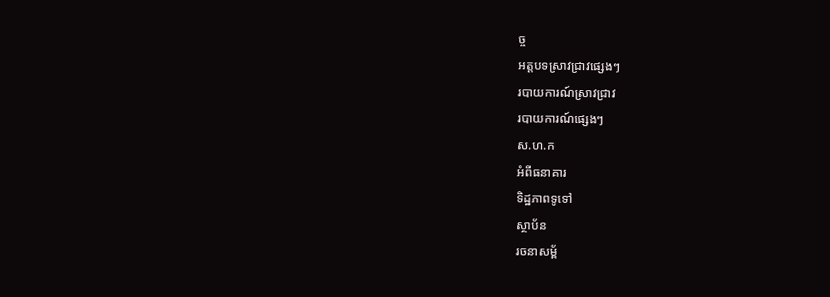ច្ច
អត្តបទស្រាវជ្រាវផ្សេងៗ
របាយការណ៍ស្រាវជ្រាវ
របាយការណ៍ផ្សេងៗ
ស.ហ.ក
អំពីធនាគារ
ទិដ្ឋភាពទូទៅ
ស្ថាប័ន
រចនាសម្ព័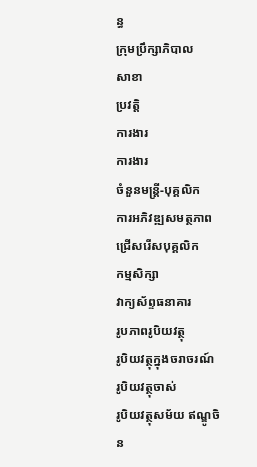ន្ធ
ក្រុមប្រឹក្សាភិបាល
សាខា
ប្រវត្តិ
ការងារ
ការងារ
ចំនួនមន្ត្រី-បុគ្គលិក
ការអភិវឌ្ឍសមត្ថភាព
ជ្រើសរើសបុគ្គលិក
កម្មសិក្សា
វាក្យស័ព្ទធនាគារ
រូបភាពរូបិយវត្ថុ
រូបិយវត្ថុក្នុងចរាចរណ៍
រូបិយវត្ថុចាស់
រូបិយវត្ថុសម័យ ឥណ្ឌូចិន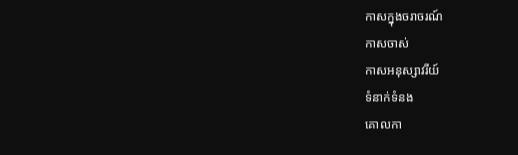កាសក្នុងចរាចរណ៍
កាសចាស់
កាសអនុស្សាវរីយ៍
ទំនាក់ទំនង
គោលកា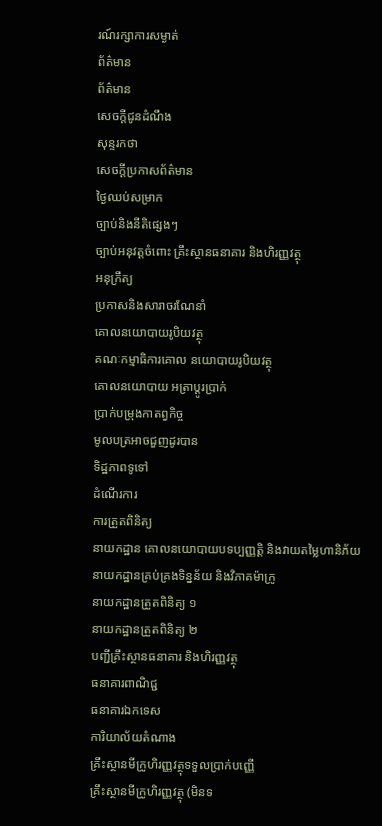រណ៍រក្សាការសម្ងាត់
ព័ត៌មាន
ព័ត៌មាន
សេចក្តីជូនដំណឹង
សុន្ទរកថា
សេចក្តីប្រកាសព័ត៌មាន
ថ្ងៃឈប់សម្រាក
ច្បាប់និងនីតិផ្សេងៗ
ច្បាប់អនុវត្តចំពោះ គ្រឹះស្ថានធនាគារ និងហិរញ្ញវត្ថុ
អនុក្រឹត្យ
ប្រកាសនិងសារាចរណែនាំ
គោលនយោបាយរូបិយវត្ថុ
គណៈកម្មាធិការគោល នយោបាយរូបិយវត្ថុ
គោលនយោបាយ អត្រាប្តូរប្រាក់
ប្រាក់បម្រុងកាតព្វកិច្ច
មូលបត្រអាចជួញដូរបាន
ទិដ្ឋភាពទូទៅ
ដំណើរការ
ការត្រួតពិនិត្យ
នាយកដ្ឋាន គោលនយោបាយបទប្បញ្ញត្តិ និងវាយតម្លៃហានិភ័យ
នាយកដ្ឋានគ្រប់គ្រងទិន្នន័យ និងវិភាគម៉ាក្រូ
នាយកដ្ឋានត្រួតពិនិត្យ ១
នាយកដ្ឋានត្រួតពិនិត្យ ២
បញ្ជីគ្រឹះស្ថានធនាគារ និងហិរញ្ញវត្ថុ
ធនាគារពាណិជ្ជ
ធនាគារឯកទេស
ការិយាល័យតំណាង
គ្រឹះស្ថានមីក្រូហិរញ្ញវត្ថុទទួលប្រាក់បញ្ញើ
គ្រឹះស្ថានមីក្រូហិរញ្ញវត្ថុ (មិនទ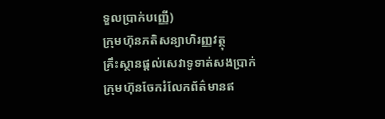ទួលប្រាក់បញ្ញើ)
ក្រុមហ៊ុនភតិសន្យាហិរញ្ញវត្ថុ
គ្រឹះស្ថានផ្ដល់សេវាទូទាត់សងប្រាក់
ក្រុមហ៊ុនចែករំលែកព័ត៌មានឥ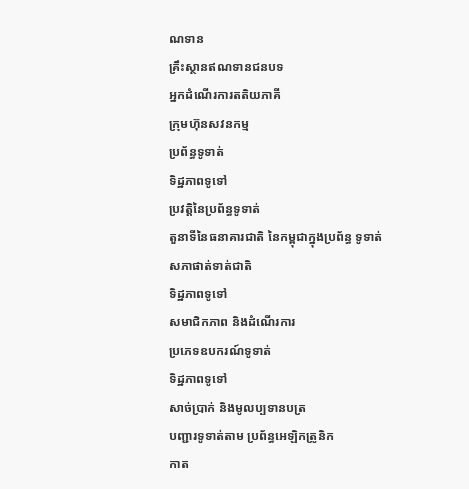ណទាន
គ្រឹះស្ថានឥណទានជនបទ
អ្នកដំណើរការតតិយភាគី
ក្រុមហ៊ុនសវនកម្ម
ប្រព័ន្ធទូទាត់
ទិដ្ឋភាពទូទៅ
ប្រវត្តិនៃប្រព័ន្ធទូទាត់
តួនាទីនៃធនាគារជាតិ នៃកម្ពុជាក្នុងប្រព័ន្ធ ទូទាត់
សភាផាត់ទាត់ជាតិ
ទិដ្ឋភាពទូទៅ
សមាជិកភាព និងដំណើរការ
ប្រភេទឧបករណ៍ទូទាត់
ទិដ្ឋភាពទូទៅ
សាច់ប្រាក់ និងមូលប្បទានបត្រ
បញ្ជារទូទាត់តាម ប្រព័ន្ធអេឡិកត្រូនិក
កាត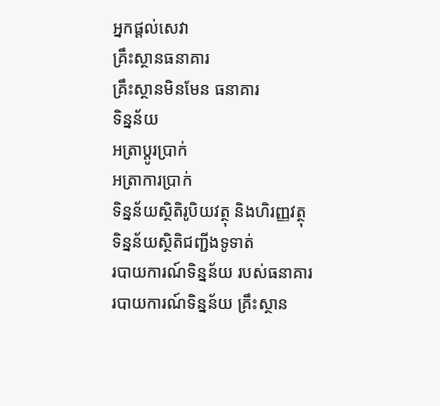អ្នកផ្តល់សេវា
គ្រឹះស្ថានធនាគារ
គ្រឹះស្ថានមិនមែន ធនាគារ
ទិន្នន័យ
អត្រាប្តូរបា្រក់
អត្រាការប្រាក់
ទិន្នន័យស្ថិតិរូបិយវត្ថុ និងហិរញ្ញវត្ថុ
ទិន្នន័យស្ថិតិជញ្ជីងទូទាត់
របាយការណ៍ទិន្នន័យ របស់ធនាគារ
របាយការណ៍ទិន្នន័យ គ្រឹះស្ថាន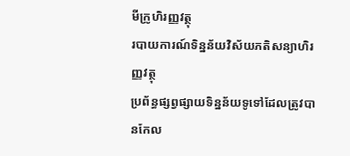មីក្រូហិរញ្ញវត្ថុ
របាយការណ៍ទិន្នន័យវិស័យភតិសន្យាហិរញ្ញវត្ថុ
ប្រព័ន្ធផ្សព្វផ្សាយទិន្នន័យទូទៅដែលត្រូវបានកែល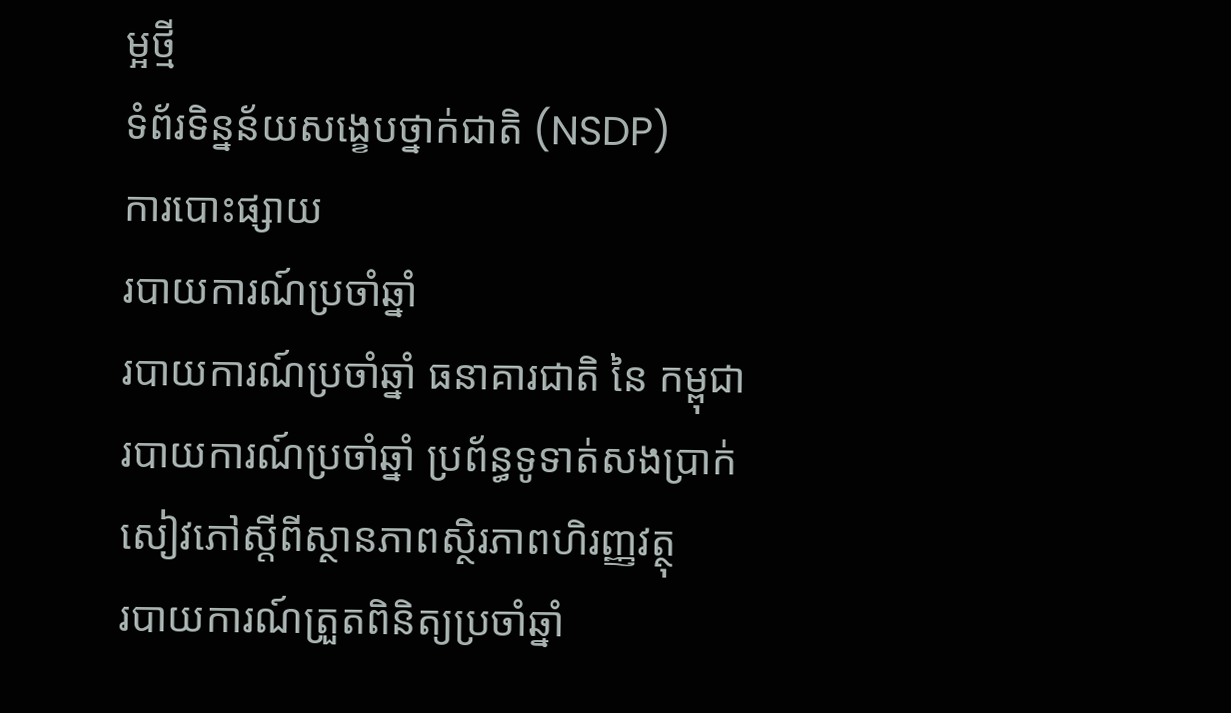ម្អថ្មី
ទំព័រទិន្នន័យសង្ខេបថ្នាក់ជាតិ (NSDP)
ការបោះផ្សាយ
របាយការណ៍ប្រចាំឆ្នាំ
របាយការណ៍ប្រចាំឆ្នាំ ធនាគារជាតិ នៃ កម្ពុជា
របាយការណ៍ប្រចាំឆ្នាំ ប្រព័ន្ធទូទាត់សងប្រាក់
សៀវភៅស្តីពីស្ថានភាពស្ថិរភាពហិរញ្ញវត្ថុ
របាយការណ៍ត្រួតពិនិត្យប្រចាំឆ្នាំ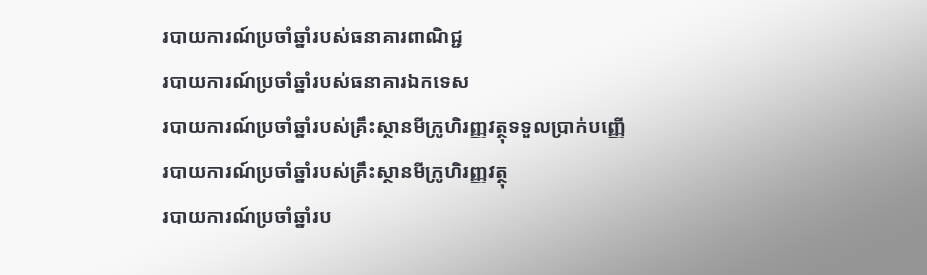របាយការណ៍ប្រចាំឆ្នាំរបស់ធនាគារពាណិជ្ជ
របាយការណ៍ប្រចាំឆ្នាំរបស់ធនាគារឯកទេស
របាយការណ៍ប្រចាំឆ្នាំរបស់គ្រឹះស្ថានមីក្រូហិរញ្ញវត្ថុទទួលប្រាក់បញ្ញើ
របាយការណ៍ប្រចាំឆ្នាំរបស់គ្រឹះស្ថានមីក្រូហិរញ្ញវត្ថុ
របាយការណ៍ប្រចាំឆ្នាំរប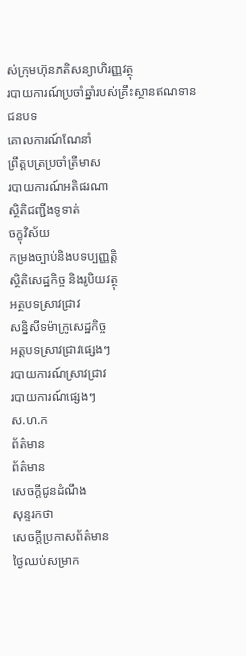ស់ក្រុមហ៊ុនភតិសន្យាហិរញ្ញវត្ថុ
របាយការណ៍ប្រចាំឆ្នាំរបស់គ្រឹះស្ថានឥណទានជនបទ
គោលការណ៍ណែនាំ
ព្រឹត្តបត្រប្រចាំត្រីមាស
របាយការណ៍អតិផរណា
ស្ថិតិជញ្ជីងទូទាត់
ចក្ខុវិស័យ
កម្រងច្បាប់និងបទប្បញ្ញត្តិ
ស្ថិតិសេដ្ឋកិច្ច និងរូបិយវត្ថុ
អត្ថបទស្រាវជ្រាវ
សន្និសីទម៉ាក្រូសេដ្ឋកិច្ច
អត្តបទស្រាវជ្រាវផ្សេងៗ
របាយការណ៍ស្រាវជ្រាវ
របាយការណ៍ផ្សេងៗ
ស.ហ.ក
ព័ត៌មាន
ព័ត៌មាន
សេចក្តីជូនដំណឹង
សុន្ទរកថា
សេចក្តីប្រកាសព័ត៌មាន
ថ្ងៃឈប់សម្រាក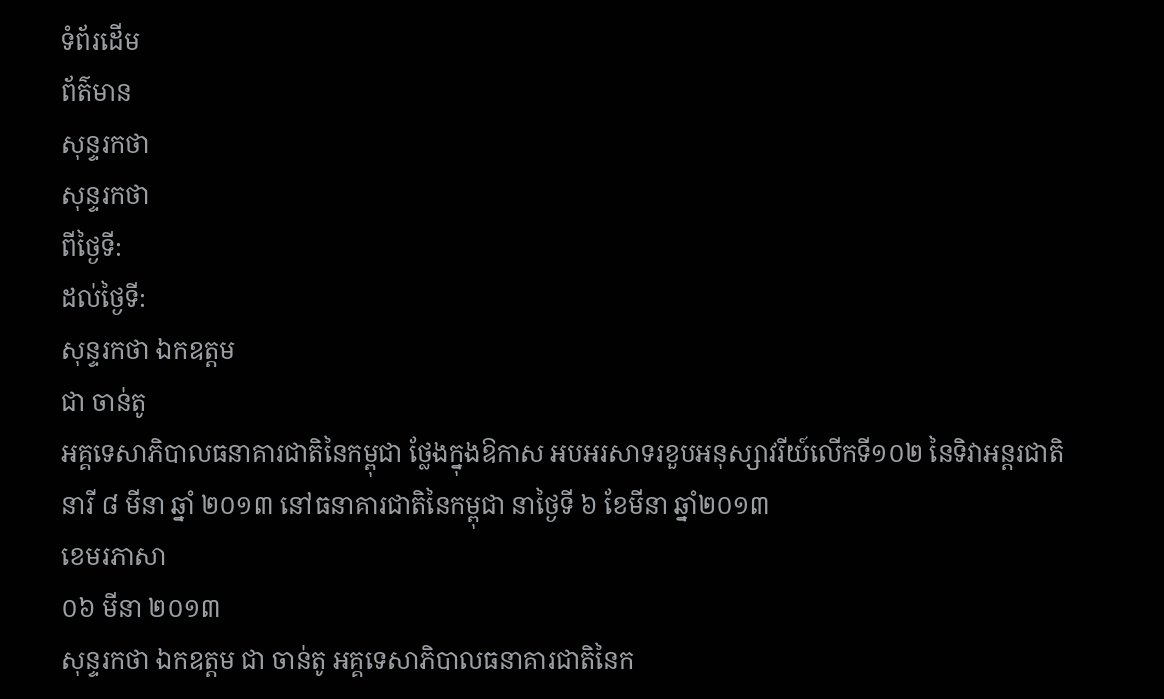ទំព័រដើម
ព័ត៌មាន
សុន្ទរកថា
សុន្ទរកថា
ពីថ្ងៃទី:
ដល់ថ្ងៃទី:
សុន្ទរកថា ឯកឧត្តម
ជា ចាន់តូ
អគ្គទេសាភិបាលធនាគារជាតិនៃកម្ពុជា ថ្លែងក្នុងឱកាស អបអរសាទរខួបអនុស្សាវរីយ៍លើកទី១០២ នៃទិវាអន្តរជាតិនារី ៨ មីនា ឆ្នាំ ២០១៣ នៅធនាគារជាតិនៃកម្ពុជា នាថ្ងៃទី ៦ ខែមីនា ឆ្នាំ២០១៣
ខេមរភាសា
០៦ មីនា ២០១៣
សុន្ទរកថា ឯកឧត្តម ជា ចាន់តូ អគ្គទេសាភិបាលធនាគារជាតិនៃក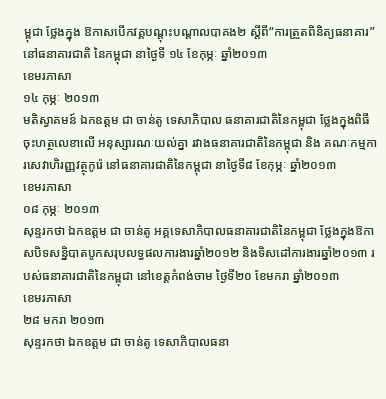ម្ពុជា ថ្លែងក្នុង ឱកាសបើកវគ្គបណ្តុះបណ្តាលបាគង២ ស្តីពី“ការត្រួតពិនិត្យធនាគារ” នៅធនាគារជាតិ នៃកម្ពុជា នាថ្ងៃទី ១៤ ខែកុម្ភៈ ឆ្នាំ២០១៣
ខេមរភាសា
១៤ កុម្ភៈ ២០១៣
មតិស្វាគមន៍ ឯកឧត្តម ជា ចាន់តូ ទេសាភិបាល ធនាគារជាតិនៃកម្ពុជា ថ្លែងក្នុងពិធី ចុះហត្ថលេខាលើ អនុស្សារណៈយល់គ្នា រវាងធនាគារជាតិនៃកម្ពុជា និង គណៈកម្មការសេវាហិរញ្ញវត្ថុកូរ៉េ នៅធនាគារជាតិនៃកម្ពុជា នាថ្ងៃទី៨ ខែកុម្ភៈ ឆ្នាំ២០១៣
ខេមរភាសា
០៨ កុម្ភៈ ២០១៣
សុន្ទរកថា ឯកឧត្តម ជា ចាន់តូ អគ្គទេសាភិបាលធនាគារជាតិនៃកម្ពុជា ថ្លែងក្នុងឱកាសបិទសន្និបាតបូកសរុបលទ្ធផលការងារឆ្នាំ២០១២ និងទិសដៅការងារឆ្នាំ២០១៣ របស់ធនាគារជាតិនៃកម្ពុជា នៅខេត្តកំពង់ចាម ថ្ងៃទី២០ ខែមករា ឆ្នាំ២០១៣
ខេមរភាសា
២៨ មករា ២០១៣
សុន្ទរកថា ឯកឧត្តម ជា ចាន់តូ ទេសាភិបាលធនា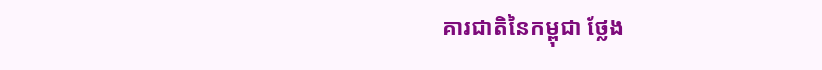គារជាតិនៃកម្ពុជា ថ្លែង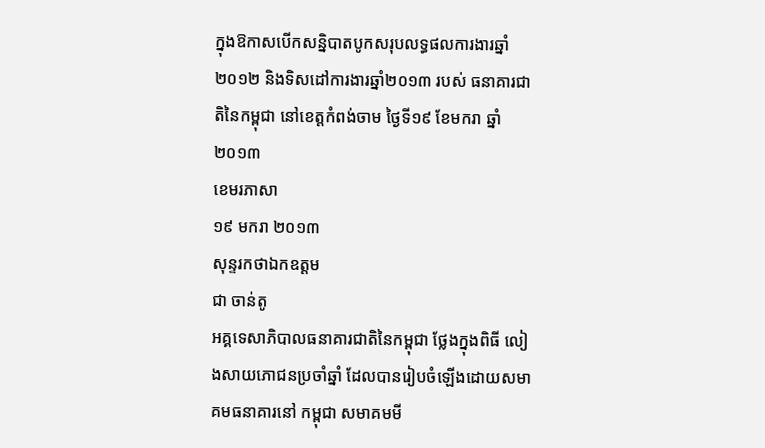ក្នុងឱកាសបើកសន្និបាតបូកសរុបលទ្ធផលការងារឆ្នាំ២០១២ និងទិសដៅការងារឆ្នាំ២០១៣ របស់ ធនាគារជាតិនៃកម្ពុជា នៅខេត្តកំពង់ចាម ថ្ងៃទី១៩ ខែមករា ឆ្នាំ២០១៣
ខេមរភាសា
១៩ មករា ២០១៣
សុន្ទរកថាឯកឧត្តម
ជា ចាន់តូ
អគ្គទេសាភិបាលធនាគារជាតិនៃកម្ពុជា ថ្លែងក្នុងពិធី លៀងសាយភោជនប្រចាំឆ្នាំ ដែលបានរៀបចំឡើងដោយសមាគមធនាគារនៅ កម្ពុជា សមាគមមី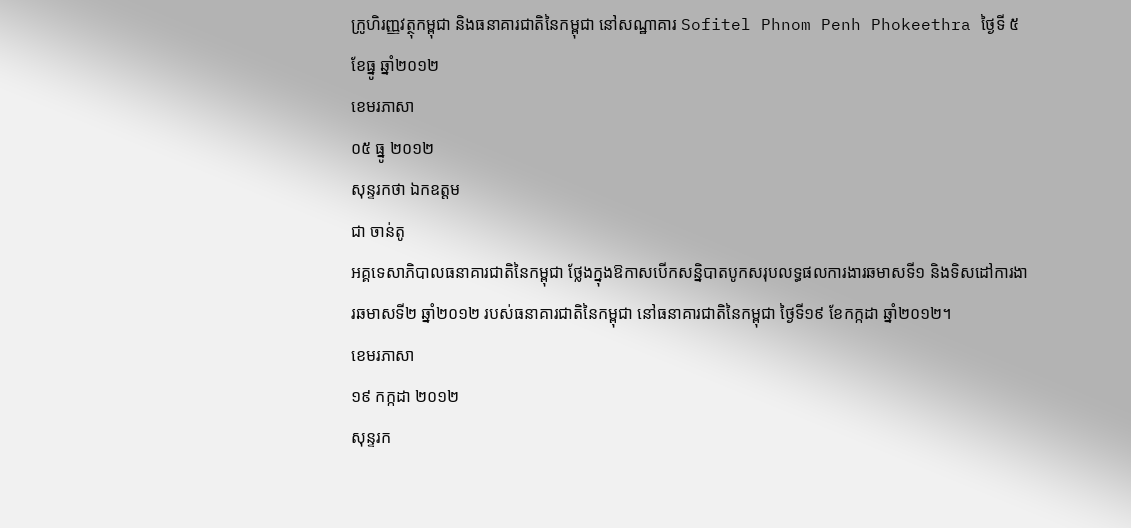ក្រូហិរញ្ញវត្ថុកម្ពុជា និងធនាគារជាតិនៃកម្ពុជា នៅសណ្ឋាគារ Sofitel Phnom Penh Phokeethra ថ្ងៃទី ៥ ខែធ្នូ ឆ្នាំ២០១២
ខេមរភាសា
០៥ ធ្នូ ២០១២
សុន្ទរកថា ឯកឧត្តម
ជា ចាន់តូ
អគ្គទេសាភិបាលធនាគារជាតិនៃកម្ពុជា ថ្លែងក្នុងឱកាសបើកសន្និបាតបូកសរុបលទ្ធផលការងារឆមាសទី១ និងទិសដៅការងារឆមាសទី២ ឆ្នាំ២០១២ របស់ធនាគារជាតិនៃកម្ពុជា នៅធនាគារជាតិនៃកម្ពុជា ថ្ងៃទី១៩ ខែកក្កដា ឆ្នាំ២០១២។
ខេមរភាសា
១៩ កក្កដា ២០១២
សុន្ទរក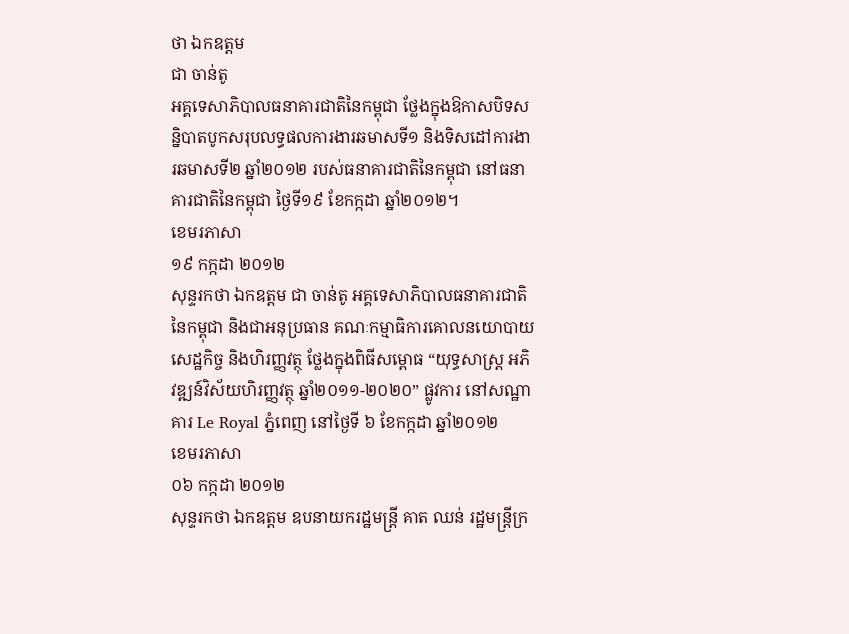ថា ឯកឧត្តម
ជា ចាន់តូ
អគ្គទេសាភិបាលធនាគារជាតិនៃកម្ពុជា ថ្លែងក្នុងឱកាសបិទសន្និបាតបូកសរុបលទ្ធផលការងារឆមាសទី១ និងទិសដៅការងារឆមាសទី២ ឆ្នាំ២០១២ របស់ធនាគារជាតិនៃកម្ពុជា នៅធនាគារជាតិនៃកម្ពុជា ថ្ងៃទី១៩ ខែកក្កដា ឆ្នាំ២០១២។
ខេមរភាសា
១៩ កក្កដា ២០១២
សុន្ទរកថា ឯកឧត្តម ជា ចាន់តូ អគ្គទេសាភិបាលធនាគារជាតិនៃកម្ពុជា និងជាអនុប្រធាន គណៈកម្មាធិការគោលនយោបាយសេដ្ឋកិច្ច និងហិរញ្ញវត្ថុ ថ្លែងក្នុងពិធីសម្ពោធ “យុទ្ធសាស្ត្រ អភិវឌ្ឍន៍វិស័យហិរញ្ញវត្ថុ ឆ្នាំ២០១១-២០២០” ផ្លូវការ នៅសណ្ឋាគារ Le Royal ភ្នំពេញ នៅថ្ងៃទី ៦ ខែកក្កដា ឆ្នាំ២០១២
ខេមរភាសា
០៦ កក្កដា ២០១២
សុន្ទរកថា ឯកឧត្តម ឧបនាយករដ្ឋមន្រ្តី គាត ឈន់ រដ្ឋមន្ត្រីក្រ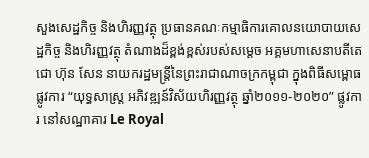សួងសេដ្ឋកិច្ច និងហិរញ្ញវត្ថុ ប្រធានគណៈកម្មាធិការគោលនយោបាយសេដ្ឋកិច្ច និងហិរញ្ញវត្ថុ តំណាងដ៏ខ្ពង់ខ្ពស់របស់សម្តេច អគ្គមហាសេនាបតីតេជោ ហ៊ុន សែន នាយករដ្ឋមន្ត្រីនៃព្រះរាជាណាចក្រកម្ពុជា ក្នុងពិធីសម្ពោធផ្លូវការ “យុទ្ធសាស្ត្រ អភិវឌ្ឍន៍វិស័យហិរញ្ញវត្ថុ ឆ្នាំ២០១១-២០២០” ផ្លូវការ នៅសណ្ឋាគារ Le Royal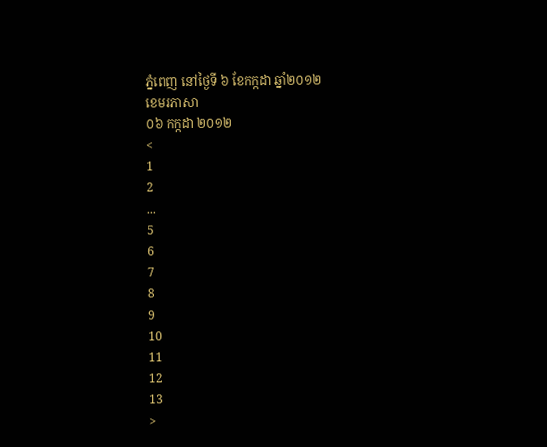ភ្នំពេញ នៅថ្ងៃទី ៦ ខែកក្កដា ឆ្នាំ២០១២
ខេមរភាសា
០៦ កក្កដា ២០១២
<
1
2
...
5
6
7
8
9
10
11
12
13
>